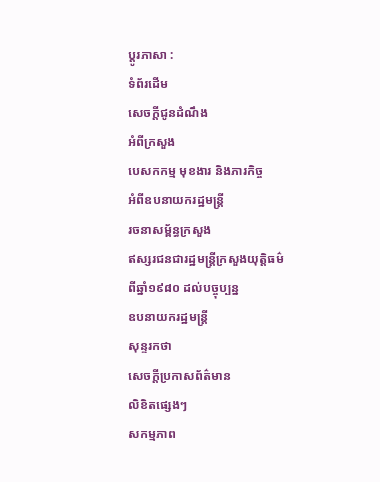ប្ដូរភាសា :
ទំព័រដើម
សេចក្ដីជូនដំណឹង
អំពីក្រសួង
បេសកកម្ម មុខងារ និងភារកិច្ច
អំពីឧបនាយករដ្ឋមន្រ្តី
រចនាសម្ព័ន្ធក្រសួង
ឥស្សរជនជារដ្ឋមន្រ្តីក្រសួងយុត្តិធម៌ពីឆ្នាំ១៩៨០ ដល់បច្ចុប្បន្ន
ឧបនាយករដ្ឋមន្ត្រី
សុន្ទរកថា
សេចក្ដីប្រកាសព័ត៌មាន
លិខិតផ្សេងៗ
សកម្មភាព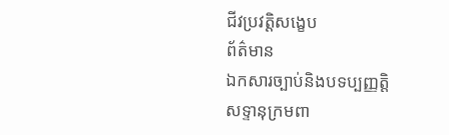ជីវប្រវត្តិសង្ខេប
ព័ត៌មាន
ឯកសារច្បាប់និងបទប្បញ្ញត្តិ
សទ្ទានុក្រមពា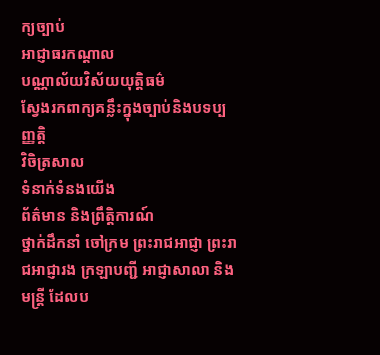ក្យច្បាប់
អាជ្ញាធរកណ្តាល
បណ្ណាល័យវិស័យយុត្តិធម៌
ស្វែងរកពាក្យគន្លឹះក្នុងច្បាប់និងបទប្បញ្ញត្តិ
វិចិត្រសាល
ទំនាក់ទំនងយើង
ព័ត៌មាន និងព្រឹត្តិការណ៍
ថ្នាក់ដឹកនាំ ចៅក្រម ព្រះរាជអាជ្ញា ព្រះរាជអាជ្ញារង ក្រឡាបញ្ជី អាជ្ញាសាលា និងមន្ត្រី ដែលប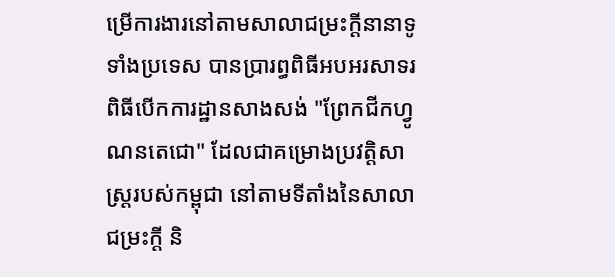ម្រើការងារនៅតាមសាលាជម្រះក្តីនានាទូទាំងប្រទេស បានប្រារព្ធពិធីអបអរសាទរ ពិធីបើកការដ្ឋានសាងសង់ "ព្រែកជីកហ្វូណនតេជោ" ដែលជាគម្រោងប្រវត្តិសាស្ត្ររបស់កម្ពុជា នៅតាមទីតាំងនៃសាលាជម្រះក្តី និ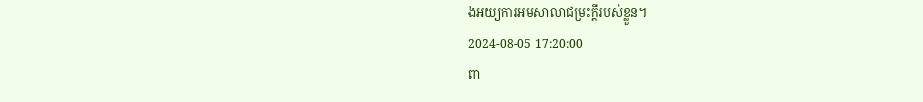ងអយ្យការអមសាលាជម្រះក្តីរបស់ខ្លួន។
2024-08-05 17:20:00
ពា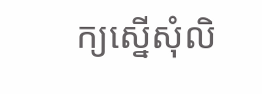ក្យស្នើសុំលិ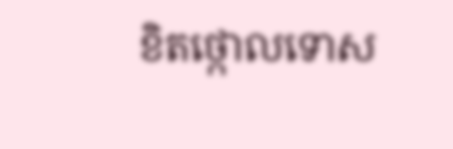ខិតថ្កោលទោស